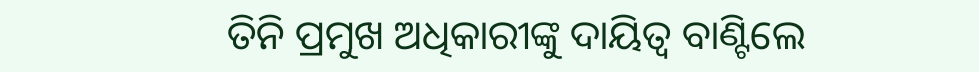ତିନି ପ୍ରମୁଖ ଅଧିକାରୀଙ୍କୁ ଦାୟିତ୍ବ ବାଣ୍ଟିଲେ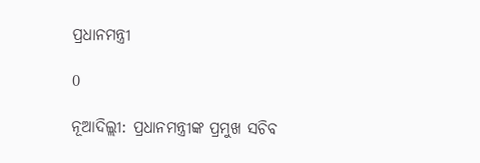ପ୍ରଧାନମନ୍ତ୍ରୀ

0

ନୂଆଦିଲ୍ଲୀ: ପ୍ରଧାନମନ୍ତ୍ରୀଙ୍କ ପ୍ରମୁଖ ସଚିବ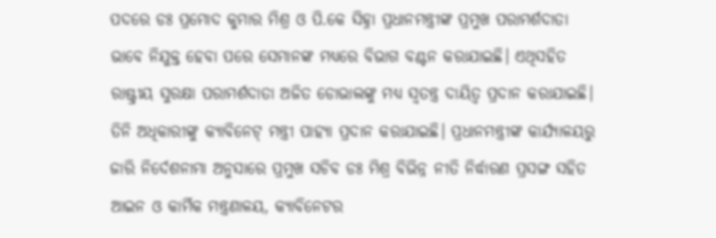ପଦରେ ଡଃ ପ୍ରମୋଦ କୁମାର ମିଶ୍ର ଓ ପି.କେ ସିହ୍ନା ପ୍ରଧାନମନ୍ତ୍ରୀଙ୍କ ପ୍ରମୁଖ ପରାମର୍ଶଦାତା ଭାବେ ନିଯୁକ୍ତ ହେବା ପରେ ସେମାନଙ୍କ ମଧ୍ୟରେ ବିଭାଗ ବଣ୍ଟନ କରାଯାଇଛି। ଏଥିସହିତ ରାଷ୍ଟ୍ରୀୟ ସୁରକ୍ଷା ପରାମର୍ଶଦାତା ଅଜିତ ଡୋଭାଲଙ୍କୁ ମଧ୍ୟ ସ୍ବତନ୍ତ୍ର ଦାୟିତ୍ବ ପ୍ରଦାନ କରାଯାଇଛି। ତିନି ଅଧିକାରୀଙ୍କୁ କ୍ୟାବିନେଟ୍‌ ମନ୍ତ୍ରୀ ପାହ୍ୟା ପ୍ରଦାନ କରାଯାଇଛି। ପ୍ରଧାନମନ୍ତ୍ରୀଙ୍କ କାର୍ଯ୍ୟାଳୟରୁ ଜାରି ନିର୍ଦେଶନାମା ଅନୁସାରେ ପ୍ରମୁଖ ସଚିବ ଡଃ ମିଶ୍ର ବିଭିନ୍ନ ନୀତି ନିର୍ଦ୍ଧାରଣ ପ୍ରସଙ୍ଗ ସହିତ ଆଇନ ଓ କାର୍ମିକ ମନ୍ତ୍ରଣାଳୟ, କ୍ୟାବିନେଟର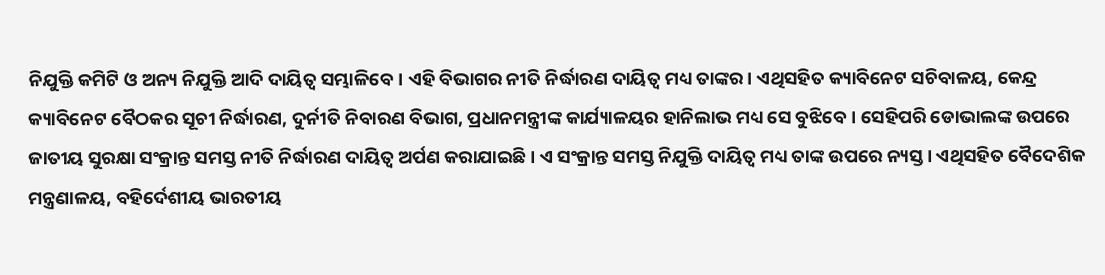ନିଯୁକ୍ତି କମିଟି ଓ ଅନ୍ୟ ନିଯୁକ୍ତି ଆଦି ଦାୟିତ୍ବ ସମ୍ଭାଳିବେ। ଏହି ବିଭାଗର ନୀତି ନିର୍ଦ୍ଧାରଣ ଦାୟିତ୍ବ ମଧ୍ୟ ତାଙ୍କର। ଏଥିସହିତ କ୍ୟାବିନେଟ ସଚିବାଳୟ, କେନ୍ଦ୍ର କ୍ୟାବିନେଟ ବୈଠକର ସୂଚୀ ନିର୍ଦ୍ଧାରଣ, ଦୁର୍ନୀତି ନିବାରଣ ବିଭାଗ, ପ୍ରଧାନମନ୍ତ୍ରୀଙ୍କ କାର୍ଯ୍ୟାଳୟର ହାନିଲାଭ ମଧ୍ୟ ସେ ବୁଝିବେ। ସେହିପରି ଡୋଭାଲଙ୍କ ଉପରେ ଜାତୀୟ ସୁରକ୍ଷା ସଂକ୍ରାନ୍ତ ସମସ୍ତ ନୀତି ନିର୍ଦ୍ଧାରଣ ଦାୟିତ୍ବ ଅର୍ପଣ କରାଯାଇଛି। ଏ ସଂକ୍ରାନ୍ତ ସମସ୍ତ ନିଯୁକ୍ତି ଦାୟିତ୍ବ ମଧ୍ୟ ତାଙ୍କ ଉପରେ ନ୍ୟସ୍ତ। ଏଥିସହିତ ବୈଦେଶିକ ମନ୍ତ୍ରଣାଳୟ, ବହିର୍ଦେଶୀୟ ଭାରତୀୟ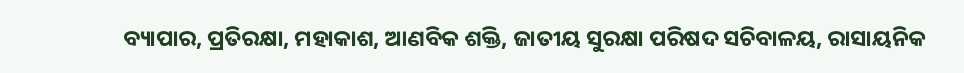ବ୍ୟାପାର, ପ୍ରତିରକ୍ଷା, ମହାକାଶ, ଆଣବିକ ଶକ୍ତି, ଜାତୀୟ ସୁରକ୍ଷା ପରିଷଦ ସଚିବାଳୟ, ରାସାୟନିକ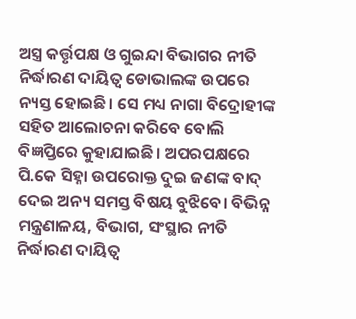ଅସ୍ତ୍ର କର୍ତ୍ତୃପକ୍ଷ ଓ ଗୁଇନ୍ଦା ବିଭାଗର ନୀତି ନିର୍ଦ୍ଧାରଣ ଦାୟିତ୍ବ ଡୋଭାଲଙ୍କ ଉପ‌ରେ ନ୍ୟସ୍ତ ହୋଇଛି। ସେ ମଧ୍ୟ ନାଗା ବିଦ୍ରୋହୀଙ୍କ ସହିତ ଆଲୋଚନା କରିବେ ବୋଲି ବିଜ୍ଞପ୍ତିରେ କୁହାଯାଇଛି। ଅପରପକ୍ଷରେ ପି.କେ ସିହ୍ନା ଉପରୋକ୍ତ ଦୁଇ ଜଣଙ୍କ ବାଦ୍‌ ଦେଇ ଅନ୍ୟ ସମସ୍ତ ବିଷୟ ବୁଝିବେ। ବିଭିନ୍ନ ମନ୍ତ୍ରଣାଳୟ, ବିଭାଗ, ସଂସ୍ଥାର ନୀତି ନିର୍ଦ୍ଧାରଣ ଦାୟିତ୍ବ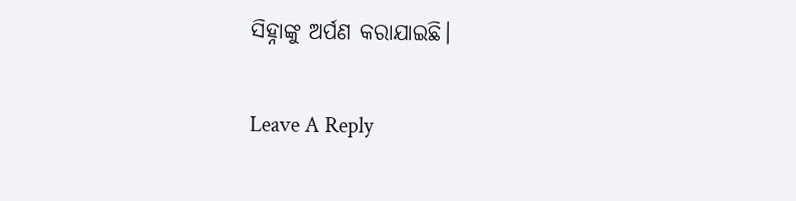ସିହ୍ନାଙ୍କୁ ଅର୍ପଣ କରାଯାଇଛି।

Leave A Reply